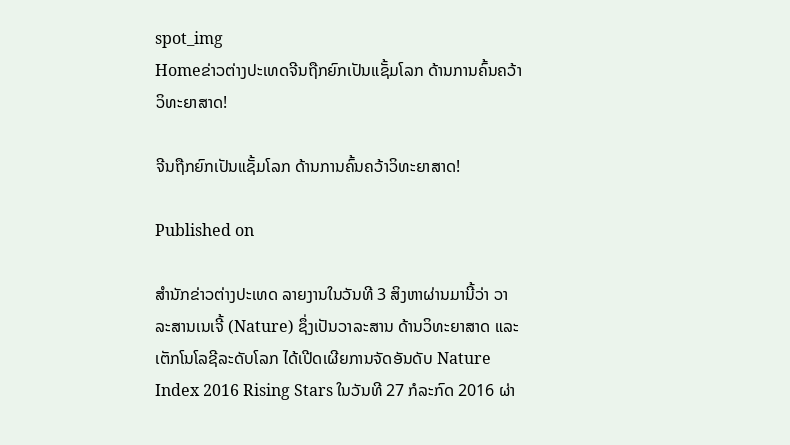spot_img
Homeຂ່າວຕ່າງປະເທດຈີນຖືກຍົກເປັນແຊັ້ມໂລກ ດ້ານການຄົ້ນຄວ້າວິທະຍາສາດ!

ຈີນຖືກຍົກເປັນແຊັ້ມໂລກ ດ້ານການຄົ້ນຄວ້າວິທະຍາສາດ!

Published on

ສຳນັກຂ່າວຕ່າງປະເທດ ລາຍງານໃນວັນທີ 3 ສິງຫາຜ່ານມານີ້ວ່າ ວາລະສານເນເຈີ້ (Nature) ຊຶ່ງເປັນວາລະສານ ດ້ານວິທະຍາສາດ ແລະ ເຕັກໂນໂລຊີລະດັບໂລກ ໄດ້ເປີດເຜີຍການຈັດອັນດັບ Nature Index 2016 Rising Stars ໃນວັນທີ 27 ກໍລະກົດ 2016 ຜ່າ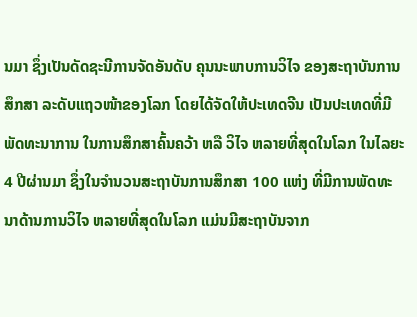ນມາ ຊຶ່ງເປັນດັດຊະນີການຈັດອັນດັບ ຄຸນນະພາບການວິໄຈ ຂອງສະຖາບັນການສຶກສາ ລະດັບແຖວໜ້າຂອງໂລກ ໂດຍໄດ້ຈັດໃຫ້ປະເທດຈີນ ເປັນປະເທດທີ່ມີພັດທະນາການ ໃນການສຶກສາຄົ້ນຄວ້າ ຫລື ວິໄຈ ຫລາຍທີ່ສຸດໃນໂລກ ໃນໄລຍະ 4 ປີຜ່ານມາ ຊຶ່ງໃນຈຳນວນສະຖາບັນການສຶກສາ 100 ແຫ່ງ ທີ່ມີການພັດທະນາດ້ານການວິໄຈ ຫລາຍທີ່ສຸດໃນໂລກ ແມ່ນມີສະຖາບັນຈາກ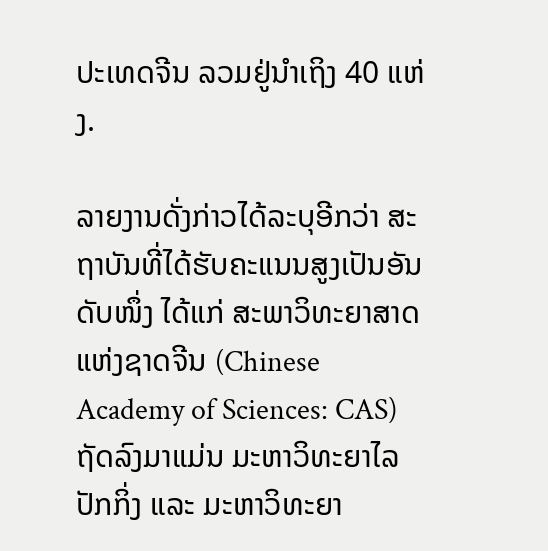ປະເທດຈີນ ລວມຢູ່ນຳເຖິງ 40 ແຫ່ງ.

ລາຍງານດັ່ງກ່າວໄດ້ລະບຸອີກວ່າ ສະຖາບັນທີ່ໄດ້ຮັບຄະແນນສູງເປັນອັນດັບໜຶ່ງ ໄດ້ແກ່ ສະພາວິທະຍາສາດແຫ່ງຊາດຈີນ (Chinese Academy of Sciences: CAS) ຖັດລົງມາແມ່ນ ມະຫາວິທະຍາໄລປັກກິ່ງ ແລະ ມະຫາວິທະຍາ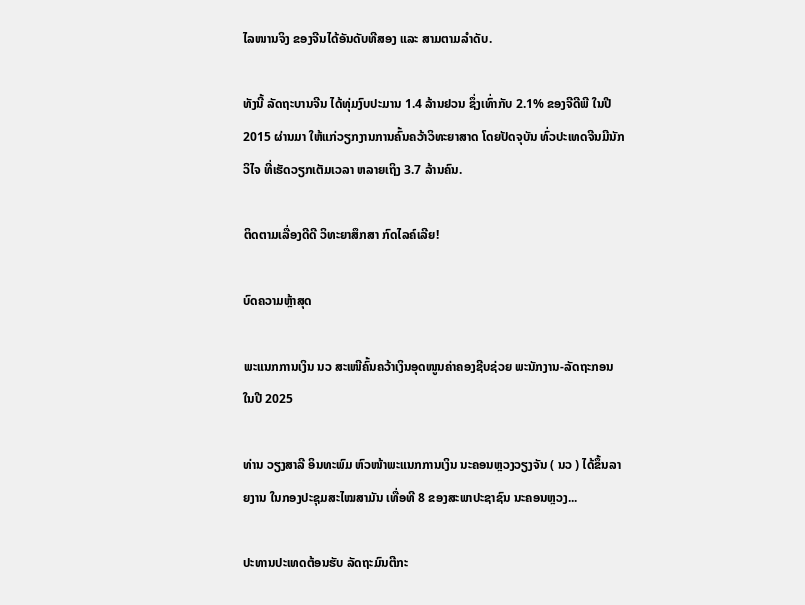ໄລໜານຈິງ ຂອງຈີນໄດ້ອັນດັບທີສອງ ແລະ ສາມຕາມລຳດັບ.

ທັງນີ້ ລັດຖະບານຈີນ ໄດ້ທຸ່ມງົບປະມານ 1.4 ລ້ານຢວນ ຊຶ່ງເທົ່າກັບ 2.1% ຂອງຈີດີພີ ໃນປີ 2015 ຜ່ານມາ ໃຫ້ແກ່ວຽກງານການຄົ້ນຄວ້າວິທະຍາສາດ ໂດຍປັດຈຸບັນ ທົ່ວປະເທດຈີນມີນັກວິໄຈ ທີ່ເຮັດວຽກເຕັມເວລາ ຫລາຍເຖິງ 3.7 ລ້ານຄົນ.

ຕິດຕາມເລື່ອງດີດີ ວິທະຍາສຶກສາ ກົດໄລຄ໌ເລີຍ!

ບົດຄວາມຫຼ້າສຸດ

ພະແນກການເງິນ ນວ ສະເໜີຄົ້ນຄວ້າເງິນອຸດໜູນຄ່າຄອງຊີບຊ່ວຍ ພະນັກງານ-ລັດຖະກອນໃນປີ 2025

ທ່ານ ວຽງສາລີ ອິນທະພົມ ຫົວໜ້າພະແນກການເງິນ ນະຄອນຫຼວງວຽງຈັນ ( ນວ ) ໄດ້ຂຶ້ນລາຍງານ ໃນກອງປະຊຸມສະໄໝສາມັນ ເທື່ອທີ 8 ຂອງສະພາປະຊາຊົນ ນະຄອນຫຼວງ...

ປະທານປະເທດຕ້ອນຮັບ ລັດຖະມົນຕີກະ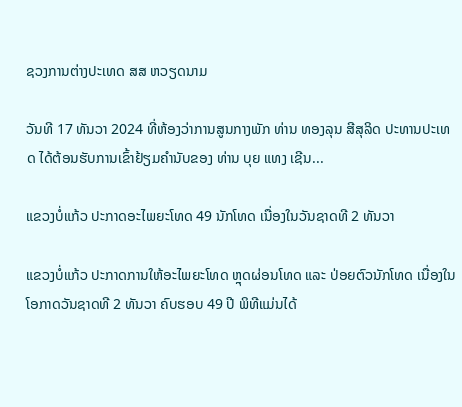ຊວງການຕ່າງປະເທດ ສສ ຫວຽດນາມ

ວັນທີ 17 ທັນວາ 2024 ທີ່ຫ້ອງວ່າການສູນກາງພັກ ທ່ານ ທອງລຸນ ສີສຸລິດ ປະທານປະເທດ ໄດ້ຕ້ອນຮັບການເຂົ້າຢ້ຽມຄຳນັບຂອງ ທ່ານ ບຸຍ ແທງ ເຊີນ...

ແຂວງບໍ່ແກ້ວ ປະກາດອະໄພຍະໂທດ 49 ນັກໂທດ ເນື່ອງໃນວັນຊາດທີ 2 ທັນວາ

ແຂວງບໍ່ແກ້ວ ປະກາດການໃຫ້ອະໄພຍະໂທດ ຫຼຸດຜ່ອນໂທດ ແລະ ປ່ອຍຕົວນັກໂທດ ເນື່ອງໃນໂອກາດວັນຊາດທີ 2 ທັນວາ ຄົບຮອບ 49 ປີ ພິທີແມ່ນໄດ້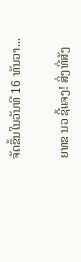ຈັດຂຶ້ນໃນວັນທີ 16 ທັນວາ...

ຍທຂ ນວ ຊີ້ແຈງ! ສິ່ງທີ່ສັງ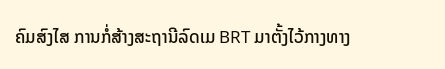ຄົມສົງໄສ ການກໍ່ສ້າງສະຖານີລົດເມ BRT ມາຕັ້ງໄວ້ກາງທາງ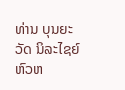ທ່ານ ບຸນຍະວັດ ນິລະໄຊຍ໌ ຫົວຫ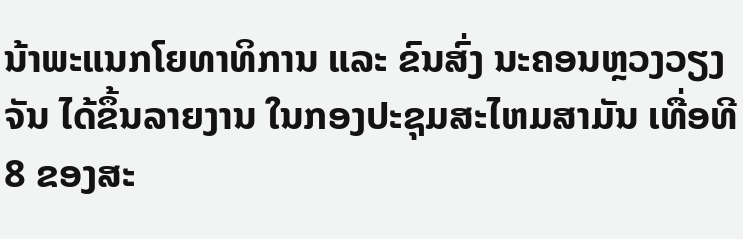ນ້າພະແນກໂຍທາທິການ ແລະ ຂົນສົ່ງ ນະຄອນຫຼວງວຽງຈັນ ໄດ້ຂຶ້ນລາຍງານ ໃນກອງປະຊຸມສະໄຫມສາມັນ ເທື່ອທີ 8 ຂອງສະ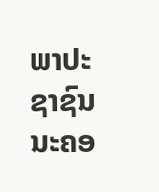ພາປະຊາຊົນ ນະຄອ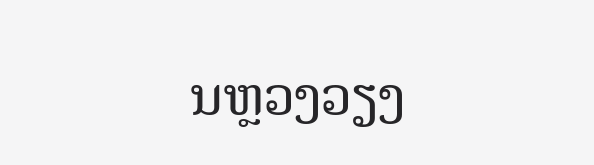ນຫຼວງວຽງ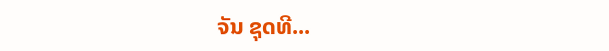ຈັນ ຊຸດທີ...